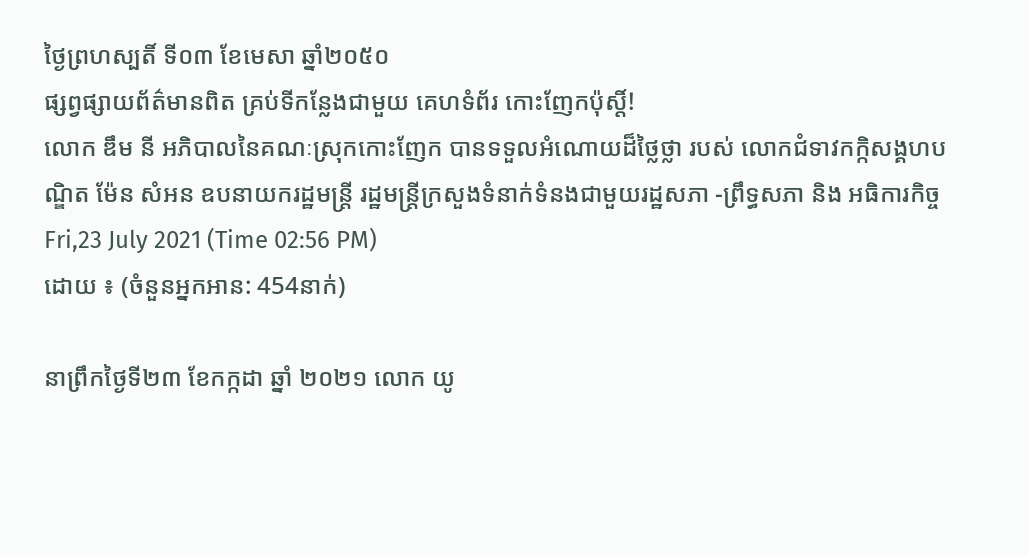ថ្ងៃព្រហស្បតិ៍ ទី០៣ ខែមេសា ឆ្នាំ២០៥០
ផ្សព្វផ្សាយព័ត៌មានពិត គ្រប់ទីកន្លែងជាមួយ គេហទំព័រ កោះញែកប៉ុស្តិ៍!
លោក ឌឹម នី អភិបាលនៃគណៈស្រុកកោះញែក បានទទួលអំណោយដ៏ថ្លៃថ្លា របស់ លោកជំទាវកក្កិសង្គហបណ្ឌិត ម៉ែន សំអន ឧបនាយករដ្ឋមន្ត្រី រដ្ឋមន្ត្រីក្រសួងទំនាក់ទំនងជាមួយរដ្ឋសភា -ព្រឹទ្ធសភា និង អធិការកិច្ច
Fri,23 July 2021 (Time 02:56 PM)
ដោយ ៖ (ចំនួនអ្នកអាន: 454នាក់)

នាព្រឹកថ្ងៃទី២៣ ខែកក្កដា ឆ្នាំ ២០២១ លោក យូ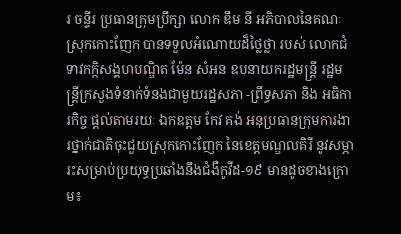រ ចន្ទីរ ប្រធានក្រុមប្រឹក្សា លោក ឌឹម នី អភិបាលនៃគណៈស្រុកកោះញែក បានទទួលអំណោយដ៏ថ្លៃថ្លា របស់ លោកជំទាវកក្កិសង្គហបណ្ឌិត ម៉ែន សំអន ឧបនាយករដ្ឋមន្ត្រី រដ្ឋមន្ត្រីក្រសួងទំនាក់ទំនងជាមួយរដ្ឋសភា -ព្រឹទ្ធសភា និង អធិការកិច្ច ផ្តល់តាមរយៈ ឯកឧត្តម កែវ គង់ អនុប្រធានក្រុមការងារថ្នាក់ជាតិចុះជួយស្រុកកោះញែក នៃខេត្តមណ្ឌលគិរី នូវសម្ភារះសម្រាប់ប្រយុទ្ធប្រឆាំងនឹងជំងឺកូវីដ-១៩ មានដូចខាងក្រោម៖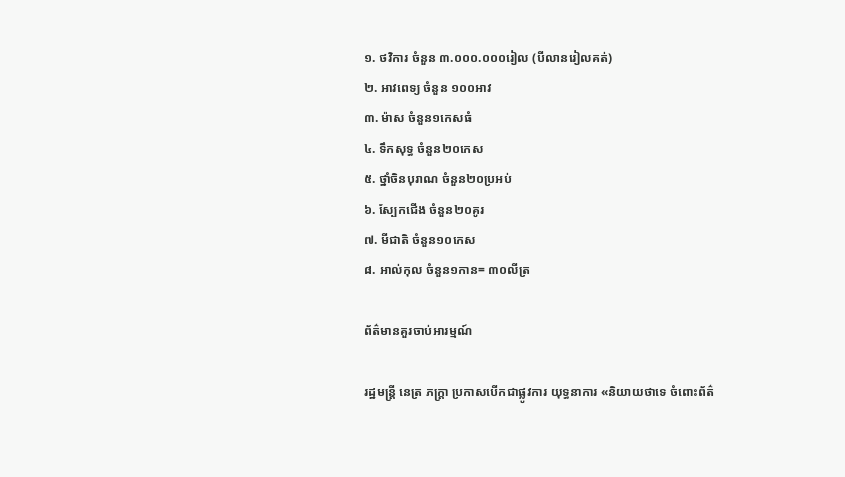១. ថវិការ ចំនួន ៣.០០០.០០០រៀល (បីលានរៀលគត់)
២. អាវពេទ្យ ចំនួន ១០០អាវ
៣. ម៉ាស ចំនួន១កេសធំ
៤. ទឹកសុទ្ធ ចំនួន២០កេស
៥. ថ្នាំចិនបុរាណ ចំនួន២០ប្រអប់
៦. ស្បែកជើង ចំនួន២០គូរ
៧. មីជាតិ ចំនួន១០កេស
៨. អាល់កុល ចំនួន១កាន= ៣០លីត្រ

ព័ត៌មានគួរចាប់អារម្មណ៍

រដ្ឋមន្ត្រី នេត្រ ភក្ត្រា ប្រកាសបើកជាផ្លូវការ យុទ្ធនាការ «និយាយថាទេ ចំពោះព័ត៌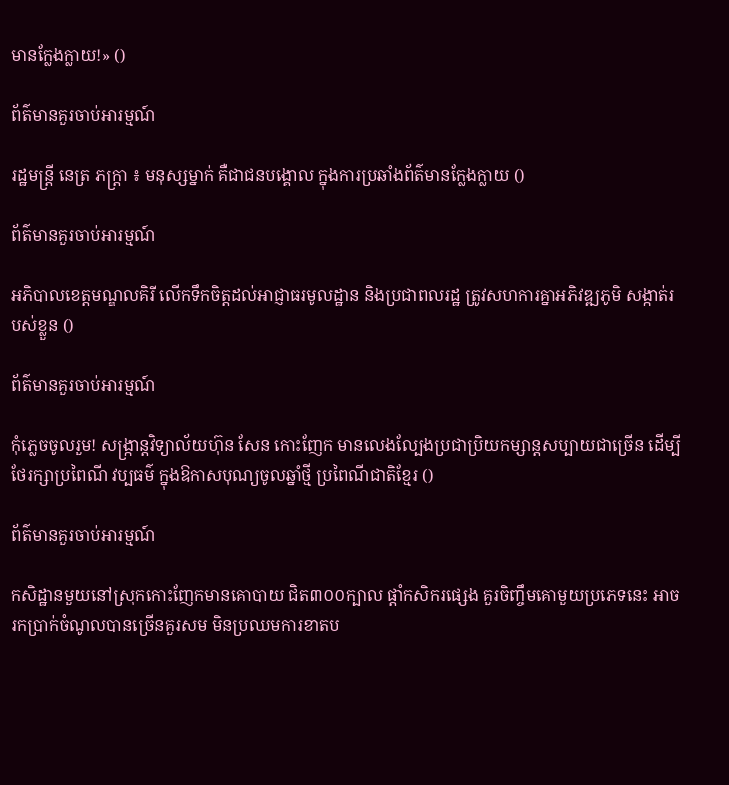មានក្លែងក្លាយ!» ()

ព័ត៌មានគួរចាប់អារម្មណ៍

រដ្ឋមន្ត្រី នេត្រ ភក្ត្រា ៖ មនុស្សម្នាក់ គឺជាជនបង្គោល ក្នុងការប្រឆាំងព័ត៌មានក្លែងក្លាយ ()

ព័ត៌មានគួរចាប់អារម្មណ៍

អភិបាលខេត្តមណ្ឌលគិរី លើកទឹកចិត្តដល់អាជ្ញាធរមូលដ្ឋាន និងប្រជាពលរដ្ឋ ត្រូវសហការគ្នាអភិវឌ្ឍភូមិ សង្កាត់របស់ខ្លួន ()

ព័ត៌មានគួរចាប់អារម្មណ៍

កុំភ្លេចចូលរួម! សង្ក្រាន្តវិទ្យាល័យហ៊ុន សែន កោះញែក មានលេងល្បែងប្រជាប្រិយកម្សាន្តសប្បាយជាច្រើន ដើម្បីថែរក្សាប្រពៃណី វប្បធម៌ ក្នុងឱកាសបុណ្យចូលឆ្នាំថ្មី ប្រពៃណីជាតិខ្មែរ ()

ព័ត៌មានគួរចាប់អារម្មណ៍

កសិដ្ឋានមួយនៅស្រុកកោះញែកមានគោបាយ ជិត៣០០ក្បាល ផ្ដាំកសិករផ្សេង គួរចិញ្ចឹមគោមួយប្រភេទនេះ អាចរកប្រាក់ចំណូលបានច្រើនគួរសម មិនប្រឈមការខាតប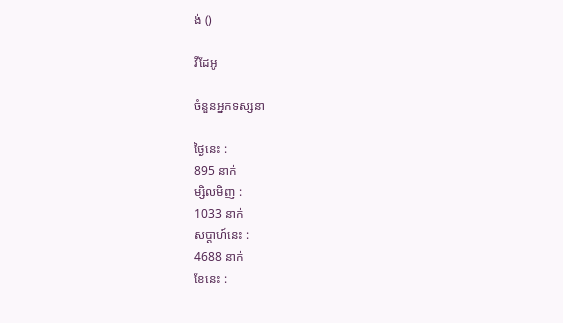ង់ ()

វីដែអូ

ចំនួនអ្នកទស្សនា

ថ្ងៃនេះ :
895 នាក់
ម្សិលមិញ :
1033 នាក់
សប្តាហ៍នេះ :
4688 នាក់
ខែនេះ :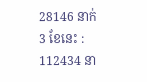28146 នាក់
3 ខែនេះ :
112434 នា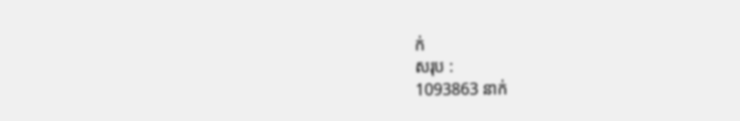ក់
សរុប :
1093863 នាក់